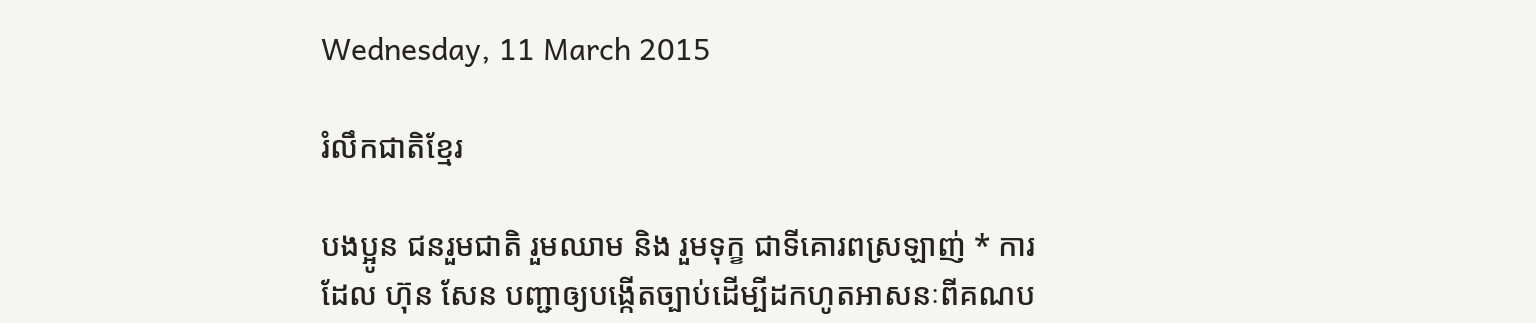Wednesday, 11 March 2015

រំលឹកជាតិខ្មែរ

បងប្អូន ជនរួមជាតិ រួមឈាម និង រួមទុក្ខ ជាទីគោរពស្រឡាញ់ * ការដែល ហ៊ុន សែន បញ្ជាឲ្យបង្កើតច្បាប់ដើម្បីដកហូតអាសនៈពីគណប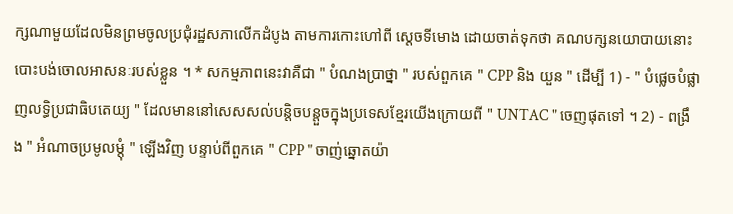ក្សណាមួយដែលមិនព្រមចូលប្រជុំរដ្ឋសភាលើកដំបូង តាមការកោះហៅពី ស្តេចទីមោង ដោយចាត់ទុកថា គណបក្សនយោបាយនោះបោះបង់ចោលអាសនៈរបស់ខ្លួន ។ * សកម្មភាពនេះវាគឺជា " បំណងប្រាថ្នា " របស់ពួកគេ " CPP និង យួន " ដើម្បី 1) - " បំផ្លេចបំផ្លាញលទ្ធិប្រជាធិបតេយ្យ " ដែលមាននៅសេសសល់បន្តិចបន្តួចក្នុងប្រទេសខ្មែរយើងក្រោយពី " UNTAC " ចេញផុតទៅ ។ 2) - ពង្រឹង " អំណាចប្រមូលម្តុំ " ឡើងវិញ បន្ទាប់ពីពួកគេ " CPP " ចាញ់ឆ្នោតយ៉ា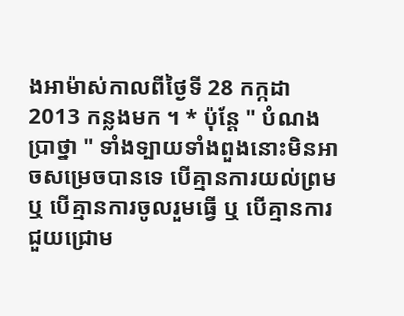ងអាម៉ាស់កាលពីថ្ងៃទី 28 កក្កដា 2013 កន្លងមក ។ * ប៉ុន្តែ " បំណងប្រាថ្នា " ទាំងទ្បាយទាំងពួងនោះមិនអាចសម្រេចបានទេ បើគ្មានការយល់ព្រម ឬ បើគ្មានការចូលរួមធ្វើ ឬ បើគ្មានការជួយជ្រោម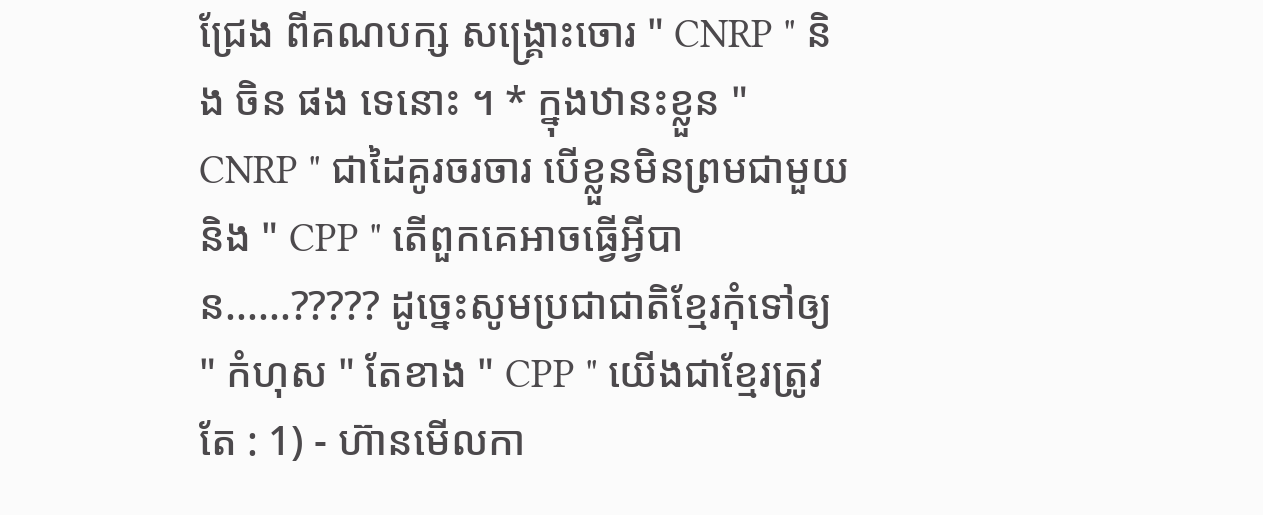ជ្រែង ពីគណបក្ស សង្គ្រោះចោរ " CNRP " និង ចិន ផង ទេនោះ ។ * ក្នុងឋានះខ្លួន " CNRP " ជាដៃគូរចរចារ បើខ្លួនមិនព្រមជាមួយនិង " CPP " តើពួកគេអាចធ្វើអ្វីបាន......????? ដូច្នេះសូមប្រជាជាតិខ្មែរកុំទៅឲ្យ " កំហុស " តែខាង " CPP " យើងជាខ្មែរត្រូវតែ : 1) - ហ៊ានមើលកា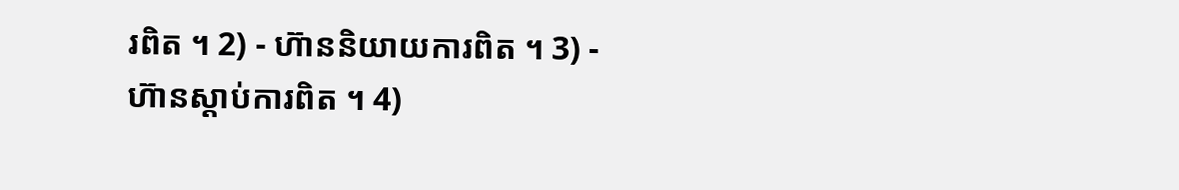រពិត ។ 2) - ហ៊ាននិយាយការពិត ។ 3) - ហ៊ានស្តាប់ការពិត ។ 4)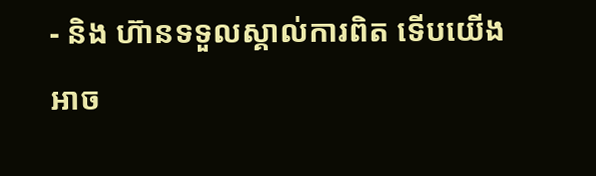- និង ហ៊ានទទួលស្គាល់ការពិត ទើបយើងអាច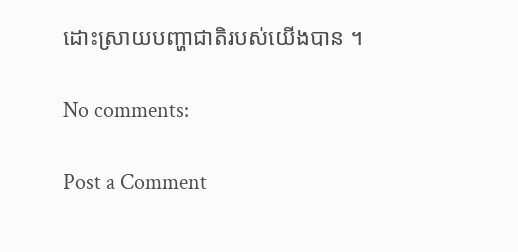ដោះស្រាយបញ្ហាជាតិរបស់យើងបាន ។

No comments:

Post a Comment